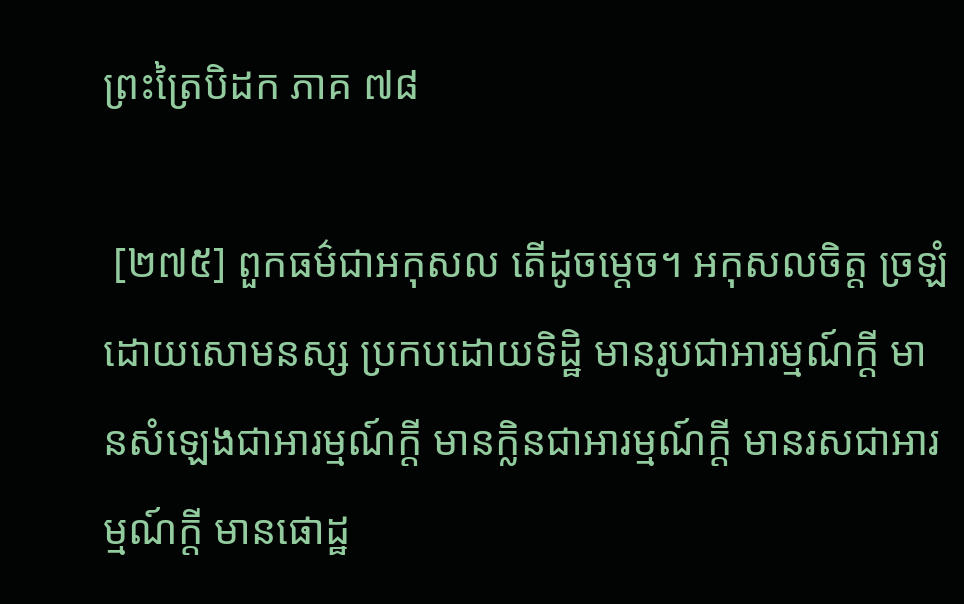ព្រះត្រៃបិដក ភាគ ៧៨

 [២៧៥] ពួកធម៌ជាអកុសល តើដូចម្តេច។ អកុសលចិត្ត ច្រឡំដោយសោមនស្ស ប្រកបដោយទិដ្ឋិ មានរូបជាអារម្មណ៍ក្តី មានសំឡេងជាអារម្មណ៍ក្តី មានក្លិនជាអារម្មណ៍ក្តី មានរសជាអារម្មណ៍ក្តី មានផោដ្ឋ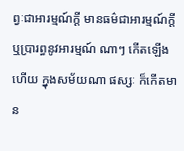ព្វៈជាអារម្មណ៍ក្តី មានធម៌ជាអារម្មណ៍ក្តី ឬប្រារព្ធនូវអារម្មណ៍ ណាៗ កើតឡើងហើយ ក្នុងសម័យណា ផស្សៈ ក៏កើតមាន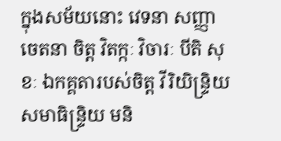ក្នុងសម័យនោះ វេទនា សញ្ញា ចេតនា ចិត្ត វិតក្កៈ វិចារៈ បីតិ សុខៈ ឯកគ្គតារបស់ចិត្ត វីរិយិន្ទ្រិយ សមាធិន្ទ្រិយ មនិ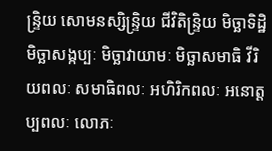ន្ទ្រិយ សោមនស្សិន្ទ្រិយ ជីវិតិន្ទ្រិយ មិច្ឆាទិដ្ឋិ មិច្ឆាសង្កប្បៈ មិច្ឆាវាយាមៈ មិច្ឆាសមាធិ វីរិយពលៈ សមាធិពលៈ អហិរិកពលៈ អនោត្តប្បពលៈ លោភៈ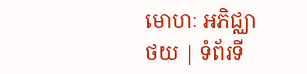មោហៈ អភិជ្ឈា
ថយ | ទំព័រទី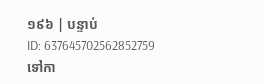១៩៦ | បន្ទាប់
ID: 637645702562852759
ទៅកា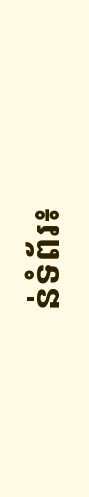ន់ទំព័រ៖